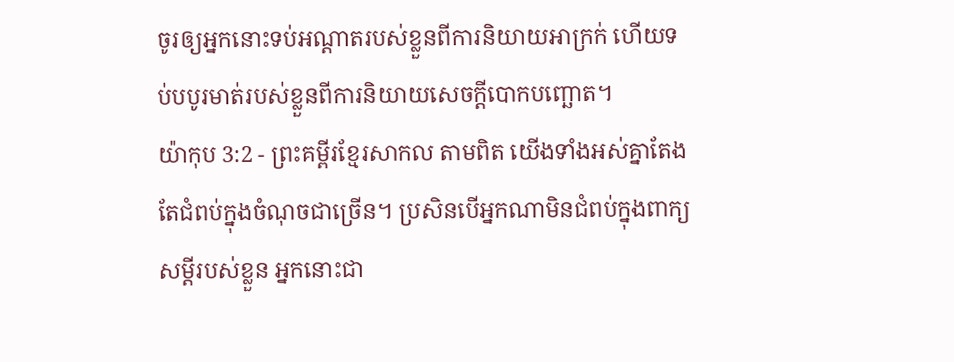ចូរឲ្យអ្នកនោះទប់អណ្ដាតរបស់ខ្លួនពីការនិយាយអាក្រក់ ហើយទប់បបូរមាត់របស់ខ្លួនពីការនិយាយសេចក្ដីបោកបញ្ឆោត។
យ៉ាកុប 3:2 - ព្រះគម្ពីរខ្មែរសាកល តាមពិត យើងទាំងអស់គ្នាតែងតែជំពប់ក្នុងចំណុចជាច្រើន។ ប្រសិនបើអ្នកណាមិនជំពប់ក្នុងពាក្យសម្ដីរបស់ខ្លួន អ្នកនោះជា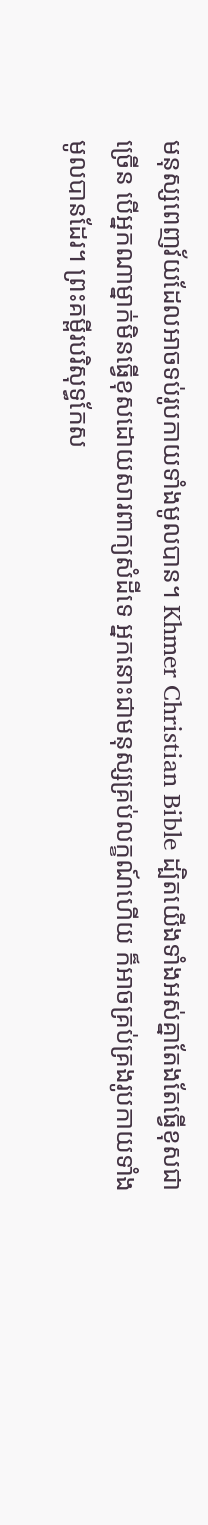មនុស្សពេញវ័យដែលអាចទប់រូបកាយទាំងមូលបាន។ Khmer Christian Bible ដ្បិតយើងទាំងអស់គ្នាតែងតែធ្វើខុសជាច្រើន បើអ្នកណាម្នាក់មិនធ្វើខុសដោយសារពាក្យសំដីទេ អ្នកនោះជាមនុស្សគ្រប់លក្ខណ៍ហើយ ក៏អាចគ្រប់គ្រងរូបកាយទាំងមូលបានដែរ។ ព្រះគម្ពីរបរិសុទ្ធកែស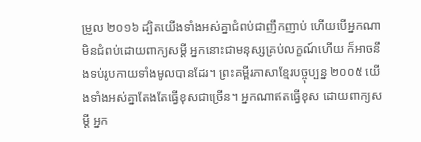ម្រួល ២០១៦ ដ្បិតយើងទាំងអស់គ្នាជំពប់ជាញឹកញាប់ ហើយបើអ្នកណាមិនជំពប់ដោយពាក្យសម្ដី អ្នកនោះជាមនុស្សគ្រប់លក្ខណ៍ហើយ ក៏អាចនឹងទប់រូបកាយទាំងមូលបានដែរ។ ព្រះគម្ពីរភាសាខ្មែរបច្ចុប្បន្ន ២០០៥ យើងទាំងអស់គ្នាតែងតែធ្វើខុសជាច្រើន។ អ្នកណាឥតធ្វើខុស ដោយពាក្យសម្ដី អ្នក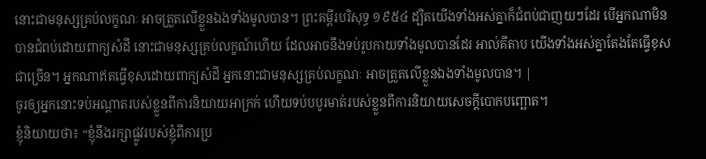នោះជាមនុស្សគ្រប់លក្ខណៈ អាចត្រួតលើខ្លួនឯងទាំងមូលបាន។ ព្រះគម្ពីរបរិសុទ្ធ ១៩៥៤ ដ្បិតយើងទាំងអស់គ្នាក៏ជំពប់ជាញយៗដែរ បើអ្នកណាមិនបានជំពប់ដោយពាក្យសំដី នោះជាមនុស្សគ្រប់លក្ខណ៍ហើយ ដែលអាចនឹងទប់រូបកាយទាំងមូលបានដែរ អាល់គីតាប យើងទាំងអស់គ្នាតែងតែធ្វើខុសជាច្រើន។ អ្នកណាឥតធ្វើខុសដោយពាក្យសំដី អ្នកនោះជាមនុស្សគ្រប់លក្ខណៈ អាចត្រួតលើខ្លួនឯងទាំងមូលបាន។ |
ចូរឲ្យអ្នកនោះទប់អណ្ដាតរបស់ខ្លួនពីការនិយាយអាក្រក់ ហើយទប់បបូរមាត់របស់ខ្លួនពីការនិយាយសេចក្ដីបោកបញ្ឆោត។
ខ្ញុំនិយាយថា៖ “ខ្ញុំនឹងរក្សាផ្លូវរបស់ខ្ញុំពីការប្រ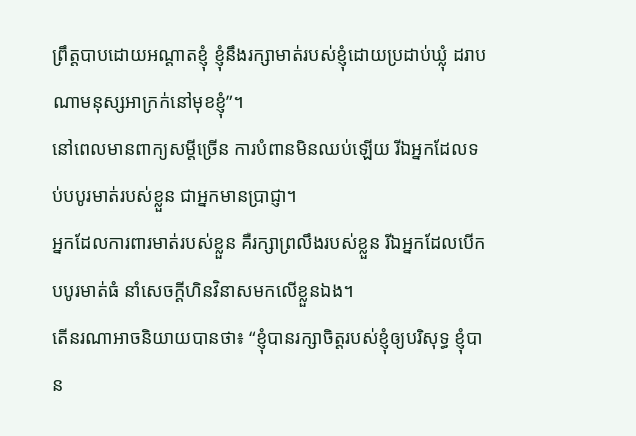ព្រឹត្តបាបដោយអណ្ដាតខ្ញុំ ខ្ញុំនឹងរក្សាមាត់របស់ខ្ញុំដោយប្រដាប់ឃ្លុំ ដរាបណាមនុស្សអាក្រក់នៅមុខខ្ញុំ”។
នៅពេលមានពាក្យសម្ដីច្រើន ការបំពានមិនឈប់ឡើយ រីឯអ្នកដែលទប់បបូរមាត់របស់ខ្លួន ជាអ្នកមានប្រាជ្ញា។
អ្នកដែលការពារមាត់របស់ខ្លួន គឺរក្សាព្រលឹងរបស់ខ្លួន រីឯអ្នកដែលបើកបបូរមាត់ធំ នាំសេចក្ដីហិនវិនាសមកលើខ្លួនឯង។
តើនរណាអាចនិយាយបានថា៖ “ខ្ញុំបានរក្សាចិត្តរបស់ខ្ញុំឲ្យបរិសុទ្ធ ខ្ញុំបាន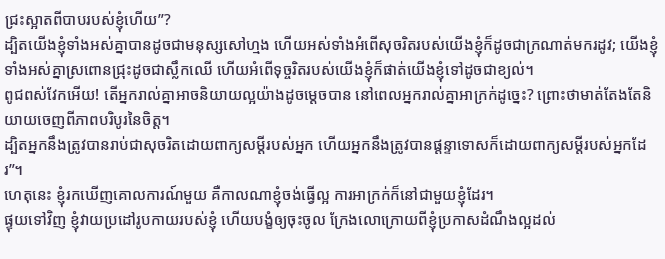ជ្រះស្អាតពីបាបរបស់ខ្ញុំហើយ”?
ដ្បិតយើងខ្ញុំទាំងអស់គ្នាបានដូចជាមនុស្សសៅហ្មង ហើយអស់ទាំងអំពើសុចរិតរបស់យើងខ្ញុំក៏ដូចជាក្រណាត់មករដូវ; យើងខ្ញុំទាំងអស់គ្នាស្រពោនជ្រុះដូចជាស្លឹកឈើ ហើយអំពើទុច្ចរិតរបស់យើងខ្ញុំក៏ផាត់យើងខ្ញុំទៅដូចជាខ្យល់។
ពូជពស់វែកអើយ! តើអ្នករាល់គ្នាអាចនិយាយល្អយ៉ាងដូចម្ដេចបាន នៅពេលអ្នករាល់គ្នាអាក្រក់ដូច្នេះ? ព្រោះថាមាត់តែងតែនិយាយចេញពីភាពបរិបូរនៃចិត្ត។
ដ្បិតអ្នកនឹងត្រូវបានរាប់ជាសុចរិតដោយពាក្យសម្ដីរបស់អ្នក ហើយអ្នកនឹងត្រូវបានផ្ដន្ទាទោសក៏ដោយពាក្យសម្ដីរបស់អ្នកដែរ”។
ហេតុនេះ ខ្ញុំរកឃើញគោលការណ៍មួយ គឺកាលណាខ្ញុំចង់ធ្វើល្អ ការអាក្រក់ក៏នៅជាមួយខ្ញុំដែរ។
ផ្ទុយទៅវិញ ខ្ញុំវាយប្រដៅរូបកាយរបស់ខ្ញុំ ហើយបង្ខំឲ្យចុះចូល ក្រែងលោក្រោយពីខ្ញុំប្រកាសដំណឹងល្អដល់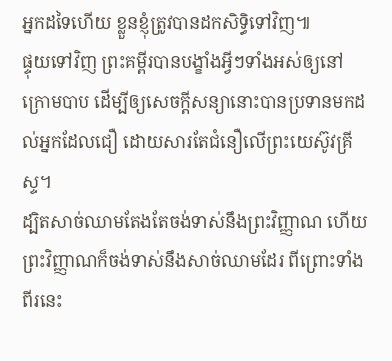អ្នកដទៃហើយ ខ្លួនខ្ញុំត្រូវបានដកសិទ្ធិទៅវិញ៕
ផ្ទុយទៅវិញ ព្រះគម្ពីរបានបង្ខាំងអ្វីៗទាំងអស់ឲ្យនៅក្រោមបាប ដើម្បីឲ្យសេចក្ដីសន្យានោះបានប្រទានមកដល់អ្នកដែលជឿ ដោយសារតែជំនឿលើព្រះយេស៊ូវគ្រីស្ទ។
ដ្បិតសាច់ឈាមតែងតែចង់ទាស់នឹងព្រះវិញ្ញាណ ហើយព្រះវិញ្ញាណក៏ចង់ទាស់នឹងសាច់ឈាមដែរ ពីព្រោះទាំងពីរនេះ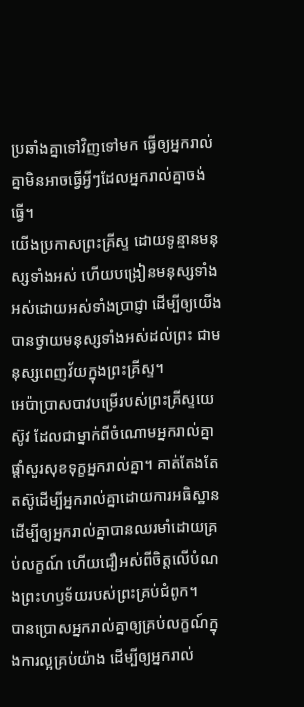ប្រឆាំងគ្នាទៅវិញទៅមក ធ្វើឲ្យអ្នករាល់គ្នាមិនអាចធ្វើអ្វីៗដែលអ្នករាល់គ្នាចង់ធ្វើ។
យើងប្រកាសព្រះគ្រីស្ទ ដោយទូន្មានមនុស្សទាំងអស់ ហើយបង្រៀនមនុស្សទាំងអស់ដោយអស់ទាំងប្រាជ្ញា ដើម្បីឲ្យយើងបានថ្វាយមនុស្សទាំងអស់ដល់ព្រះ ជាមនុស្សពេញវ័យក្នុងព្រះគ្រីស្ទ។
អេប៉ាប្រាសបាវបម្រើរបស់ព្រះគ្រីស្ទយេស៊ូវ ដែលជាម្នាក់ពីចំណោមអ្នករាល់គ្នា ផ្ដាំសួរសុខទុក្ខអ្នករាល់គ្នា។ គាត់តែងតែតស៊ូដើម្បីអ្នករាល់គ្នាដោយការអធិស្ឋាន ដើម្បីឲ្យអ្នករាល់គ្នាបានឈរមាំដោយគ្រប់លក្ខណ៍ ហើយជឿអស់ពីចិត្តលើបំណងព្រះហឫទ័យរបស់ព្រះគ្រប់ជំពូក។
បានប្រោសអ្នករាល់គ្នាឲ្យគ្រប់លក្ខណ៍ក្នុងការល្អគ្រប់យ៉ាង ដើម្បីឲ្យអ្នករាល់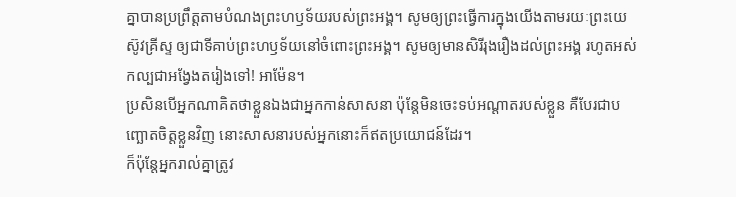គ្នាបានប្រព្រឹត្តតាមបំណងព្រះហឫទ័យរបស់ព្រះអង្គ។ សូមឲ្យព្រះធ្វើការក្នុងយើងតាមរយៈព្រះយេស៊ូវគ្រីស្ទ ឲ្យជាទីគាប់ព្រះហឫទ័យនៅចំពោះព្រះអង្គ។ សូមឲ្យមានសិរីរុងរឿងដល់ព្រះអង្គ រហូតអស់កល្បជាអង្វែងតរៀងទៅ! អាម៉ែន។
ប្រសិនបើអ្នកណាគិតថាខ្លួនឯងជាអ្នកកាន់សាសនា ប៉ុន្តែមិនចេះទប់អណ្ដាតរបស់ខ្លួន គឺបែរជាបញ្ឆោតចិត្តខ្លួនវិញ នោះសាសនារបស់អ្នកនោះក៏ឥតប្រយោជន៍ដែរ។
ក៏ប៉ុន្តែអ្នករាល់គ្នាត្រូវ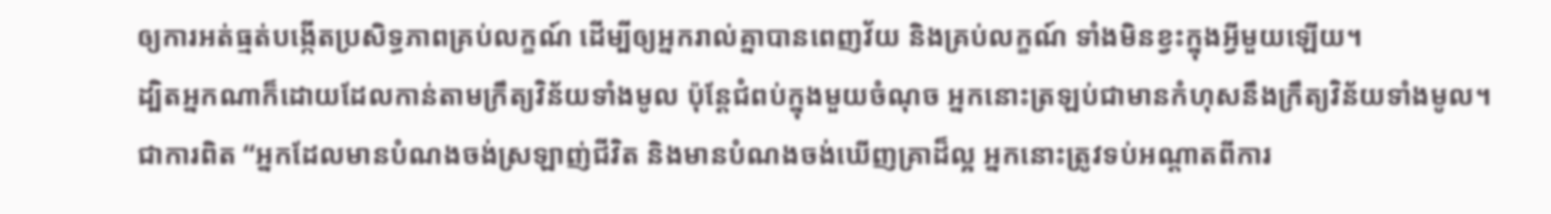ឲ្យការអត់ធ្មត់បង្កើតប្រសិទ្ធភាពគ្រប់លក្ខណ៍ ដើម្បីឲ្យអ្នករាល់គ្នាបានពេញវ័យ និងគ្រប់លក្ខណ៍ ទាំងមិនខ្វះក្នុងអ្វីមួយឡើយ។
ដ្បិតអ្នកណាក៏ដោយដែលកាន់តាមក្រឹត្យវិន័យទាំងមូល ប៉ុន្តែជំពប់ក្នុងមួយចំណុច អ្នកនោះត្រឡប់ជាមានកំហុសនឹងក្រឹត្យវិន័យទាំងមូល។
ជាការពិត “អ្នកដែលមានបំណងចង់ស្រឡាញ់ជីវិត និងមានបំណងចង់ឃើញគ្រាដ៏ល្អ អ្នកនោះត្រូវទប់អណ្ដាតពីការ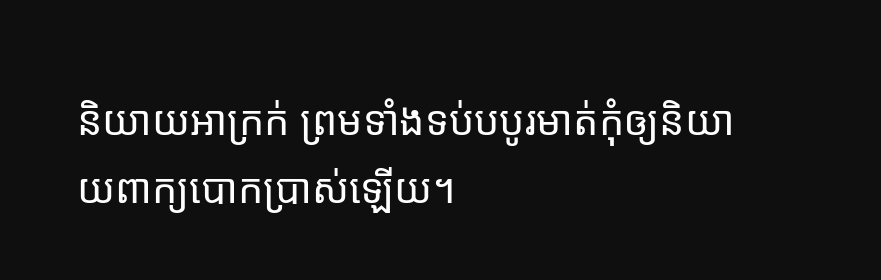និយាយអាក្រក់ ព្រមទាំងទប់បបូរមាត់កុំឲ្យនិយាយពាក្យបោកប្រាស់ឡើយ។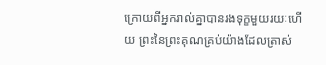ក្រោយពីអ្នករាល់គ្នាបានរងទុក្ខមួយរយៈហើយ ព្រះនៃព្រះគុណគ្រប់យ៉ាងដែលត្រាស់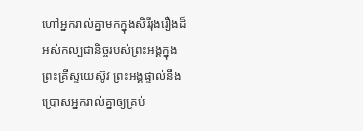ហៅអ្នករាល់គ្នាមកក្នុងសិរីរុងរឿងដ៏អស់កល្បជានិច្ចរបស់ព្រះអង្គក្នុងព្រះគ្រីស្ទយេស៊ូវ ព្រះអង្គផ្ទាល់នឹងប្រោសអ្នករាល់គ្នាឲ្យគ្រប់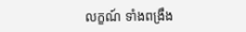លក្ខណ៍ ទាំងពង្រឹង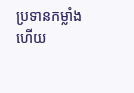ប្រទានកម្លាំង ហើយ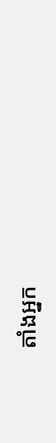តាំងអ្នក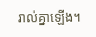រាល់គ្នាឡើង។